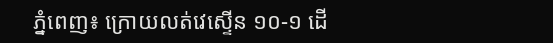ភ្នំពេញ៖ ក្រោយលត់វេស្ទើន ១០-១ ដើ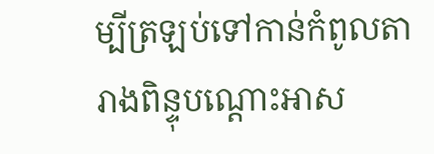ម្បីត្រឡប់ទៅកាន់កំពូលតារាងពិន្ទុបណ្ដោះអាស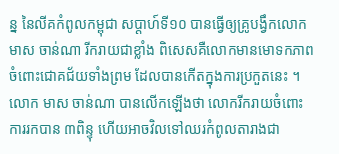ន្ន នៃលីគកំពូលកម្ពុជា សប្ដាហ៍ទី១០ បានធ្វើឲ្យគ្រូបង្វឹកលោក មាស ចាន់ណា រីករាយជាខ្លាំង ពិសេសគឺលោកមានមោទកភាព ចំពោះជោគជ័យទាំងព្រម ដែលបានកើតក្នុងការប្រកួតនេះ ។
លោក មាស ចាន់ណា បានលើកឡើងថា លោករីករាយចំពោះការរកបាន ៣ពិន្ទុ ហើយអាចវិលទៅឈរកំពូលតារាងជា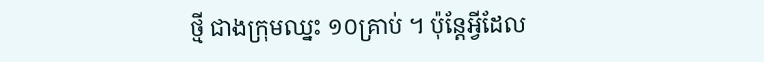ថ្មី ជាងក្រុមឈ្នះ ១០គ្រាប់ ។ ប៉ុន្ដែអ្វីដែល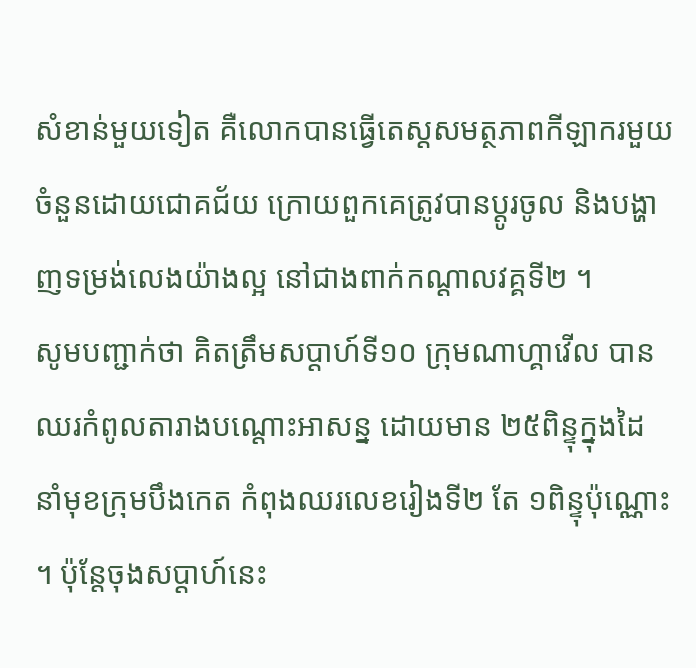សំខាន់មួយទៀត គឺលោកបានធ្វើតេស្ដសមត្ថភាពកីឡាករមួយចំនួនដោយជោគជ័យ ក្រោយពួកគេត្រូវបានប្ដូរចូល និងបង្ហាញទម្រង់លេងយ៉ាងល្អ នៅជាងពាក់កណ្ដាលវគ្គទី២ ។
សូមបញ្ជាក់ថា គិតត្រឹមសប្ដាហ៍ទី១០ ក្រុមណាហ្គាវើល បានឈរកំពូលតារាងបណ្ដោះអាសន្ន ដោយមាន ២៥ពិន្ទុក្នុងដៃ នាំមុខក្រុមបឹងកេត កំពុងឈរលេខរៀងទី២ តែ ១ពិន្ទុប៉ុណ្ណោះ ។ ប៉ុន្ដែចុងសប្ដាហ៍នេះ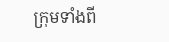ក្រុមទាំងពី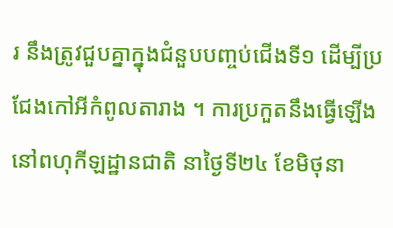រ នឹងត្រូវជួបគ្នាក្នុងជំនួបបញ្ចប់ជើងទី១ ដើម្បីប្រជែងកៅអីកំពូលតារាង ។ ការប្រកួតនឹងធ្វើឡើងនៅពហុកីឡដ្ឋានជាតិ នាថ្ងៃទី២៤ ខែមិថុនា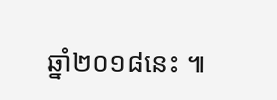ឆ្នាំ២០១៨នេះ ៕